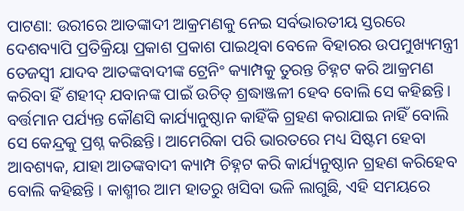ପାଟଣା: ଉରୀରେ ଆତଙ୍କାଦୀ ଆକ୍ରମଣକୁ ନେଇ ସର୍ବଭାରତୀୟ ସ୍ତରରେ ଦେଶବ୍ୟାପି ପ୍ରତିକ୍ରିୟା ପ୍ରକାଶ ପ୍ରକାଶ ପାଇଥିବା ବେଳେ ବିହାରର ଉପମୁଖ୍ୟମନ୍ତ୍ରୀ ତେଜସ୍ୱୀ ଯାଦବ ଆତଙ୍କବାଦୀଙ୍କ ଟ୍ରେନିଂ କ୍ୟାମ୍ପକୁ ତୁରନ୍ତ ଚିହ୍ନଟ କରି ଆକ୍ରମଣ କରିବା ହିଁ ଶହୀଦ୍ ଯବାନଙ୍କ ପାଇଁ ଉଚିତ୍ ଶ୍ରଦ୍ଧାଞ୍ଜଳୀ ହେବ ବୋଲି ସେ କହିଛନ୍ତି। ବର୍ତ୍ତମାନ ପର୍ଯ୍ୟନ୍ତ କୌଣସି କାର୍ଯ୍ୟାନୁଷ୍ଠାନ କାହିଁକି ଗ୍ରହଣ କରାଯାଇ ନାହିଁ ବୋଲି ସେ କେନ୍ଦ୍ରକୁ ପ୍ରଶ୍ନ କରିଛନ୍ତି। ଆମେରିକା ପରି ଭାରତରେ ମଧ୍ୟ ସିଷ୍ଟମ ହେବା ଆବଶ୍ୟକ, ଯାହା ଆତଙ୍କବାଦୀ କ୍ୟାମ୍ପ ଚିହ୍ନଟ କରି କାର୍ଯ୍ୟନୁଷ୍ଠାନ ଗ୍ରହଣ କରିହେବ ବୋଲି କହିଛନ୍ତି । କାଶ୍ମୀର ଆମ ହାତରୁ ଖସିବା ଭଳି ଲାଗୁଛି, ଏହି ସମୟରେ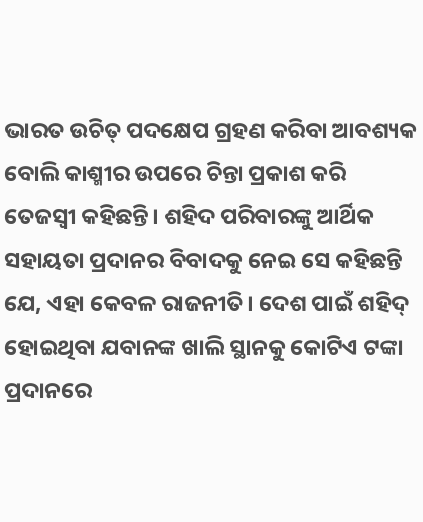ଭାରତ ଉଚିତ୍ ପଦକ୍ଷେପ ଗ୍ରହଣ କରିବା ଆବଶ୍ୟକ ବୋଲି କାଶ୍ମୀର ଉପରେ ଚିନ୍ତା ପ୍ରକାଶ କରି ତେଜସ୍ୱୀ କହିଛନ୍ତି। ଶହିଦ ପରିବାରଙ୍କୁ ଆର୍ଥିକ ସହାୟତା ପ୍ରଦାନର ବିବାଦକୁ ନେଇ ସେ କହିଛନ୍ତି ଯେ, ଏହା କେବଳ ରାଜନୀତି। ଦେଶ ପାଇଁ ଶହିଦ୍ ହୋଇଥିବା ଯବାନଙ୍କ ଖାଲି ସ୍ଥାନକୁ କୋଟିଏ ଟଙ୍କା ପ୍ରଦାନରେ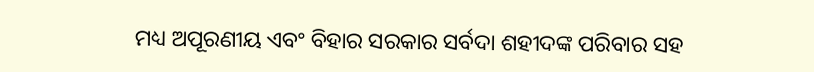ମଧ୍ୟ ଅପୂରଣୀୟ ଏବଂ ବିହାର ସରକାର ସର୍ବଦା ଶହୀଦଙ୍କ ପରିବାର ସହ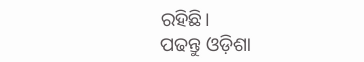ରହିଛି।
ପଢନ୍ତୁ ଓଡ଼ିଶା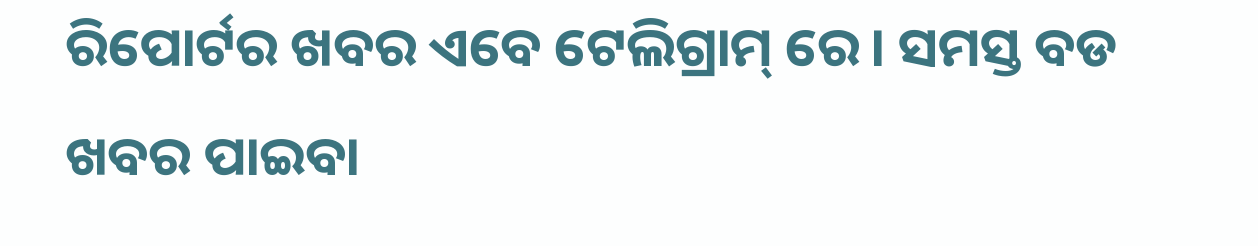ରିପୋର୍ଟର ଖବର ଏବେ ଟେଲିଗ୍ରାମ୍ ରେ। ସମସ୍ତ ବଡ ଖବର ପାଇବା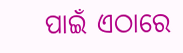ପାଇଁ ଏଠାରେ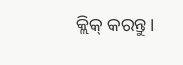କ୍ଲିକ୍ କରନ୍ତୁ।